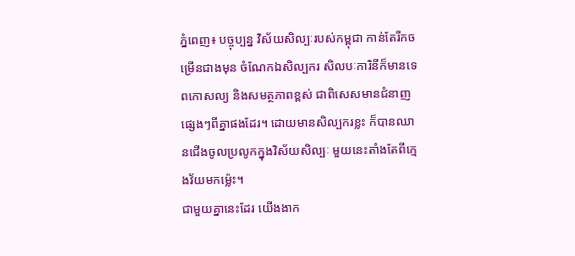ភ្នំពេញ៖ បច្ចុប្បន្ន វិស័យសិល្បៈរបស់កម្ពុជា កាន់តែរីកចម្រើនជាងមុន ចំណែកឯសិល្បករ សិលបៈការិនីក៏មានទេពកោសល្យ និងសមត្ថភាពខ្ពស់ ជាពិសេសមានជំនាញផ្សេងៗពីគ្នាផងដែរ។ ដោយមានសិល្បករខ្លះ ក៏បានឈានជើងចូលប្រលូកក្នុងវិស័យសិល្បៈ មួយនេះតាំងតែពីក្មេងវ័យមកម្ល៉េះ។
ជាមួយគ្នានេះដែរ យើងងាក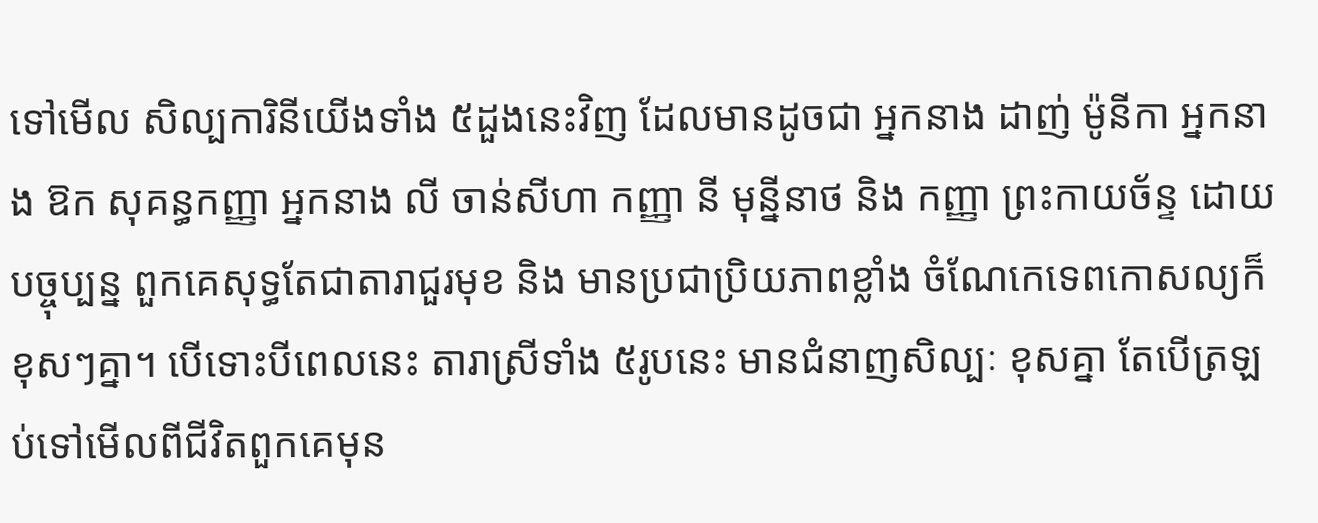ទៅមើល សិល្បការិនីយើងទាំង ៥ដួងនេះវិញ ដែលមានដូចជា អ្នកនាង ដាញ់ ម៉ូនីកា អ្នកនាង ឱក សុគន្ធកញ្ញា អ្នកនាង លី ចាន់សីហា កញ្ញា នី មុន្នីនាថ និង កញ្ញា ព្រះកាយច័ន្ទ ដោយបច្ចុប្បន្ន ពួកគេសុទ្ធតែជាតារាជួរមុខ និង មានប្រជាប្រិយភាពខ្លាំង ចំណែកេទេពកោសល្យក៏ខុសៗគ្នា។ បើទោះបីពេលនេះ តារាស្រីទាំង ៥រូបនេះ មានជំនាញសិល្បៈ ខុសគ្នា តែបើត្រឡប់ទៅមើលពីជីវិតពួកគេមុន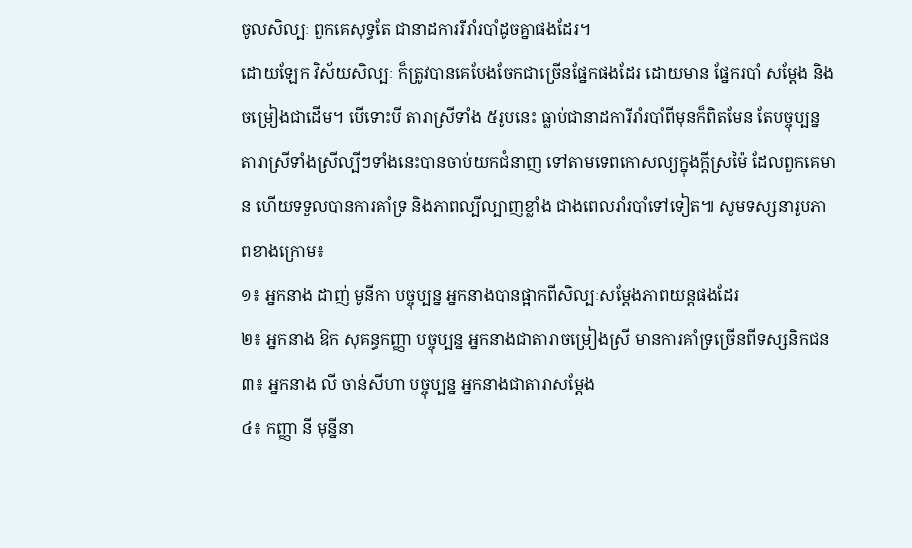ចូលសិល្បៈ ពួកគេសុទ្ធតែ ជានាដការរីរាំរបាំដូចគ្នាផងដែរ។
ដោយឡែក វិស័យសិល្បៈ ក៏ត្រូវបានគេបែងចែកជាច្រើនផ្នែកផងដែរ ដោយមាន ផ្នែករបាំ សម្ដែង និង ចម្រៀងជាដើម។ បើទោះបី តារាស្រីទាំង ៥រូបនេះ ធ្លាប់ជានាដការីរាំរបាំពីមុនក៏ពិតមែន តែបច្ចុប្បន្ន តារាស្រីទាំងស្រីល្បីៗទាំងនេះបានចាប់យកជំនាញ ទៅតាមទេពកោសល្យក្នុងក្ដីស្រម៉ៃ ដែលពួកគេមាន ហើយទទួលបានការគាំទ្រ និងភាពល្បីល្បាញខ្លាំង ជាងពេលរាំរបាំទៅទៀត៕ សូមទស្សនារូបភាពខាងក្រោម៖
១៖ អ្នកនាង ដាញ់ មូនីកា បច្ចុប្បន្ន អ្នកនាងបានផ្អាកពីសិល្បៈសម្ដែងភាពយន្តផងដែរ
២៖ អ្នកនាង ឱក សុគន្ធកញ្ញា បច្ចុប្បន្ន អ្នកនាងជាតារាចម្រៀងស្រី មានការគាំទ្រច្រើនពីទស្សនិកជន
៣៖ អ្នកនាង លី ចាន់សីហា បច្ចុប្បន្ន អ្នកនាងជាតារាសម្ដែង
៤៖ កញ្ញា នី មុន្នីនា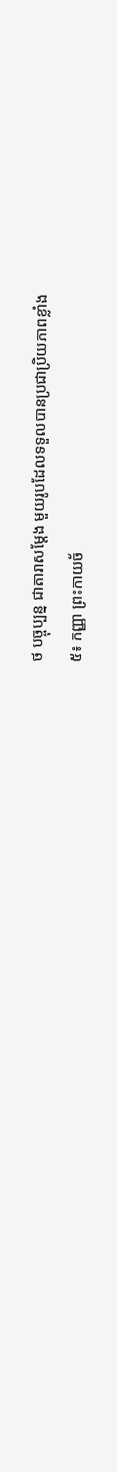ថ បច្ចុប្បន្ន ជាតារាសម្ដែង មួយរូបដែលទទួលបានប្រជាប្រិយភាពខ្លាំង
៥៖ កញ្ញា ព្រះកាយច័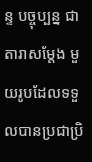ន្ទ បច្ចុប្បន្ន ជាតារាសម្ដែង មួយរូបដែលទទួលបានប្រជាប្រិ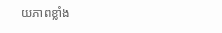យភាពខ្លាំង